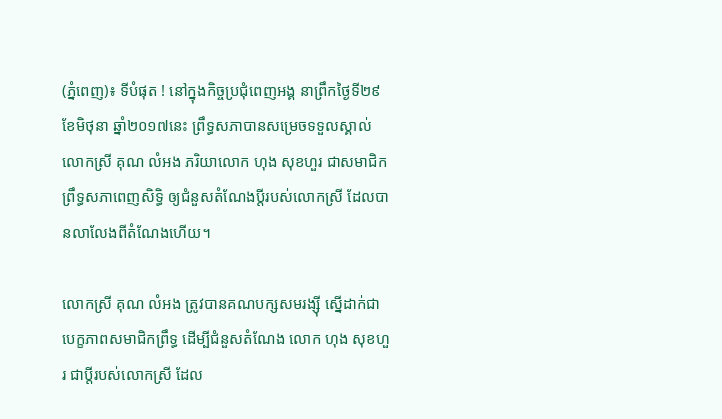(ភ្នំពេញ)៖ ទីបំផុត ! នៅក្នុងកិច្ចប្រជុំពេញអង្គ នាព្រឹកថ្ងៃទី២៩ ខែមិថុនា ឆ្នាំ២០១៧នេះ ព្រឹទ្ធសភាបានសម្រេចទទួលស្គាល់ លោកស្រី គុណ លំអង ភរិយាលោក ហុង សុខហួរ ជាសមាជិកព្រឹទ្ធសភាពេញសិទ្ធិ ឲ្យជំនួសតំណែងប្តីរបស់លោកស្រី ដែលបានលាលែងពីតំណែងហើយ។

លោកស្រី គុណ លំអង ត្រូវបានគណបក្សសមរង្ស៊ី ស្នើដាក់ជាបេក្ខភាពសមាជិកព្រឹទ្ធ ដើម្បីជំនួសតំណែង លោក ហុង សុខហួរ ជាប្តីរបស់លោកស្រី ដែល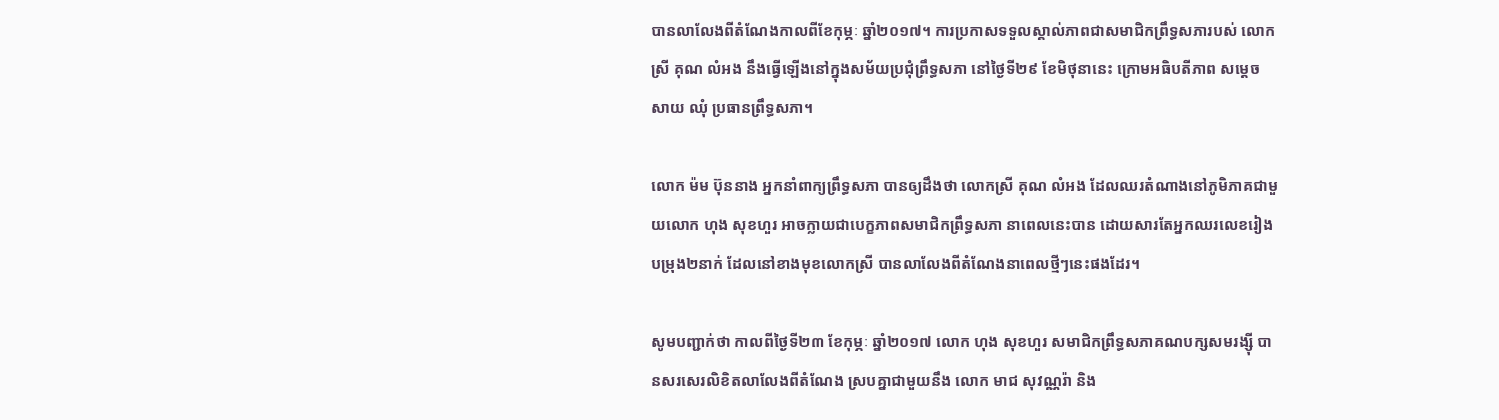បានលាលែងពីតំណែងកាលពីខែកុម្ភៈ ឆ្នាំ២០១៧។ ការប្រកាសទទួលស្គាល់ភាពជាសមាជិកព្រឹទ្ធសភារបស់ លោកស្រី គុណ លំអង នឹងធ្វើឡើងនៅក្នុងសម័យប្រជុំព្រឹទ្ធសភា នៅថ្ងៃទី២៩ ខែមិថុនានេះ ក្រោមអធិបតីភាព សម្តេច សាយ ឈុំ ប្រធានព្រឹទ្ធសភា។

លោក ម៉ម ប៊ុននាង អ្នកនាំពាក្យព្រឹទ្ធសភា បានឲ្យដឹងថា លោកស្រី គុណ លំអង ដែលឈរតំណាងនៅភូមិភាគជាមួយលោក ហុង សុខហួរ អាចក្លាយជាបេក្ខភាពសមាជិកព្រឹទ្ធសភា នាពេលនេះបាន ដោយសារតែអ្នកឈរលេខរៀងបម្រុង២នាក់ ដែលនៅខាងមុខលោកស្រី បានលាលែងពីតំណែងនាពេលថ្មីៗនេះផងដែរ។

សូមបញ្ជាក់ថា កាលពីថ្ងៃទី២៣ ខែកុម្ភៈ ឆ្នាំ២០១៧ លោក ហុង សុខហួរ សមាជិកព្រឹទ្ធសភាគណបក្សសមរង្ស៊ី បានសរសេរលិខិតលាលែងពីតំណែង ស្របគ្នាជាមួយនឹង លោក មាជ សុវណ្ណរ៉ា និង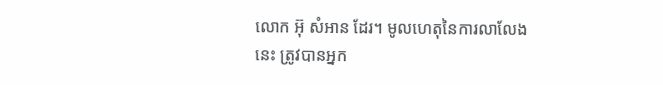លោក អ៊ុ សំអាន ដែរ។ មូលហេតុនៃការលាលែងនេះ ត្រូវបានអ្នក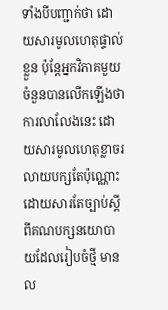ទាំងបីបញ្ជាក់ថា ដោយសារមូលហេតុផ្ទាល់ខ្លួន ប៉ុន្តែអ្នកវិភាគមួយចំនួនបានលើកឡើងថា ការលាលែងនេះ ដោយសារមូលហេតុខ្លាចរលាយបក្សតែប៉ុណ្ណោះ ដោយសារតែច្បាប់ស្តីពីគណបក្សនយោបាយដែលរៀបចំថ្មី មានល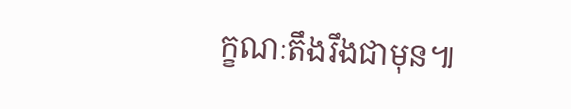ក្ខណៈតឹងរឹងជាមុន៕